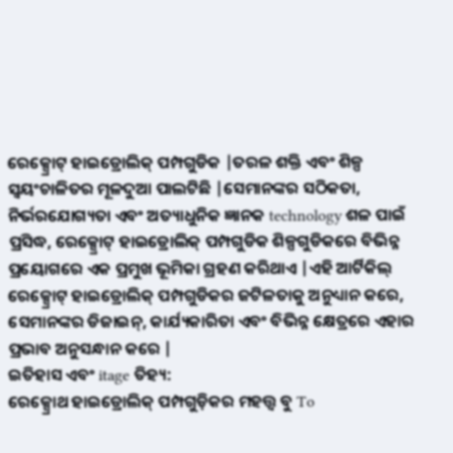ରେକ୍ସ୍ରୋଟ୍ ହାଇଡ୍ରୋଲିକ୍ ପମ୍ପଗୁଡିକ |ତରଳ ଶକ୍ତି ଏବଂ ଶିଳ୍ପ ସ୍ୱୟଂଚାଳିତର ମୂଳଦୁଆ ପାଲଟିଛି |ସେମାନଙ୍କର ସଠିକତା, ନିର୍ଭରଯୋଗ୍ୟତା ଏବଂ ଅତ୍ୟାଧୁନିକ ଜ୍ଞାନକ technology ଶଳ ପାଇଁ ପ୍ରସିଦ୍ଧ, ରେକ୍ସ୍ରୋଟ୍ ହାଇଡ୍ରୋଲିକ୍ ପମ୍ପଗୁଡିକ ଶିଳ୍ପଗୁଡିକରେ ବିଭିନ୍ନ ପ୍ରୟୋଗରେ ଏକ ପ୍ରମୁଖ ଭୂମିକା ଗ୍ରହଣ କରିଥାଏ |ଏହି ଆର୍ଟିକିଲ୍ ରେକ୍ସ୍ରୋଟ୍ ହାଇଡ୍ରୋଲିକ୍ ପମ୍ପଗୁଡିକର ଜଟିଳତାକୁ ଅନୁଧ୍ୟାନ କରେ, ସେମାନଙ୍କର ଡିଜାଇନ୍, କାର୍ଯ୍ୟକାରିତା ଏବଂ ବିଭିନ୍ନ କ୍ଷେତ୍ରରେ ଏହାର ପ୍ରଭାବ ଅନୁସନ୍ଧାନ କରେ |
ଇତିହାସ ଏବଂ itage ତିହ୍ୟ:
ରେକ୍ସ୍ରୋଥ ହାଇଡ୍ରୋଲିକ୍ ପମ୍ପଗୁଡ଼ିକର ମହତ୍ତ୍ୱ ବୁ To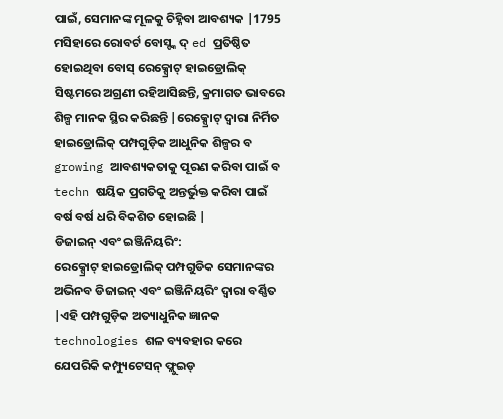ପାଇଁ, ସେମାନଙ୍କ ମୂଳକୁ ଚିହ୍ନିବା ଆବଶ୍ୟକ |1795 ମସିହାରେ ରୋବର୍ଟ ବୋସ୍ଙ୍କ ଦ୍ ed ପ୍ରତିଷ୍ଠିତ ହୋଇଥିବା ବୋସ୍ ରେକ୍ସ୍ରୋଟ୍ ହାଇଡ୍ରୋଲିକ୍ ସିଷ୍ଟମରେ ଅଗ୍ରଣୀ ରହିଆସିଛନ୍ତି, କ୍ରମାଗତ ଭାବରେ ଶିଳ୍ପ ମାନକ ସ୍ଥିର କରିଛନ୍ତି |ରେକ୍ସ୍ରୋଟ୍ ଦ୍ୱାରା ନିର୍ମିତ ହାଇଡ୍ରୋଲିକ୍ ପମ୍ପଗୁଡ଼ିକ ଆଧୁନିକ ଶିଳ୍ପର ବ growing ଆବଶ୍ୟକତାକୁ ପୂରଣ କରିବା ପାଇଁ ବ techn ଷୟିକ ପ୍ରଗତିକୁ ଅନ୍ତର୍ଭୁକ୍ତ କରିବା ପାଇଁ ବର୍ଷ ବର୍ଷ ଧରି ବିକଶିତ ହୋଇଛି |
ଡିଜାଇନ୍ ଏବଂ ଇଞ୍ଜିନିୟରିଂ:
ରେକ୍ସ୍ରୋଟ୍ ହାଇଡ୍ରୋଲିକ୍ ପମ୍ପଗୁଡିକ ସେମାନଙ୍କର ଅଭିନବ ଡିଜାଇନ୍ ଏବଂ ଇଞ୍ଜିନିୟରିଂ ଦ୍ୱାରା ବର୍ଣ୍ଣିତ |ଏହି ପମ୍ପଗୁଡ଼ିକ ଅତ୍ୟାଧୁନିକ ଜ୍ଞାନକ technologies ଶଳ ବ୍ୟବହାର କରେ ଯେପରିକି କମ୍ପ୍ୟୁଟେସନ୍ ଫ୍ଲୁଇଡ୍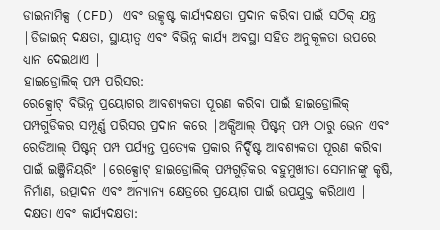ଡାଇନାମିକ୍ସ (CFD) ଏବଂ ଉତ୍କୃଷ୍ଟ କାର୍ଯ୍ୟଦକ୍ଷତା ପ୍ରଦାନ କରିବା ପାଇଁ ସଠିକ୍ ଯନ୍ତ୍ର |ଡିଜାଇନ୍ ଦକ୍ଷତା, ସ୍ଥାୟୀତ୍ୱ ଏବଂ ବିଭିନ୍ନ କାର୍ଯ୍ୟ ଅବସ୍ଥା ସହିତ ଅନୁକୂଳତା ଉପରେ ଧ୍ୟାନ ଦେଇଥାଏ |
ହାଇଡ୍ରୋଲିକ୍ ପମ୍ପ ପରିସର:
ରେକ୍ସ୍ରୋଟ୍ ବିଭିନ୍ନ ପ୍ରୟୋଗର ଆବଶ୍ୟକତା ପୂରଣ କରିବା ପାଇଁ ହାଇଡ୍ରୋଲିକ୍ ପମ୍ପଗୁଡିକର ସମ୍ପୂର୍ଣ୍ଣ ପରିସର ପ୍ରଦାନ କରେ |ଅକ୍ସିଆଲ୍ ପିଷ୍ଟନ୍ ପମ୍ପ ଠାରୁ ଭେନ ଏବଂ ରେଡିଆଲ୍ ପିଷ୍ଟନ୍ ପମ୍ପ ପର୍ଯ୍ୟନ୍ତ ପ୍ରତ୍ୟେକ ପ୍ରକାର ନିର୍ଦ୍ଦିଷ୍ଟ ଆବଶ୍ୟକତା ପୂରଣ କରିବା ପାଇଁ ଇଞ୍ଜିନିୟରିଂ |ରେକ୍ସ୍ରୋଟ୍ ହାଇଡ୍ରୋଲିକ୍ ପମ୍ପଗୁଡ଼ିକର ବହୁମୁଖୀତା ସେମାନଙ୍କୁ କୃଷି, ନିର୍ମାଣ, ଉତ୍ପାଦନ ଏବଂ ଅନ୍ୟାନ୍ୟ କ୍ଷେତ୍ରରେ ପ୍ରୟୋଗ ପାଇଁ ଉପଯୁକ୍ତ କରିଥାଏ |
ଦକ୍ଷତା ଏବଂ କାର୍ଯ୍ୟଦକ୍ଷତା: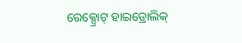ରେକ୍ସ୍ରୋଟ୍ ହାଇଡ୍ରୋଲିକ୍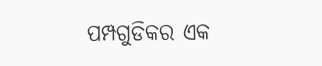ପମ୍ପଗୁଡିକର ଏକ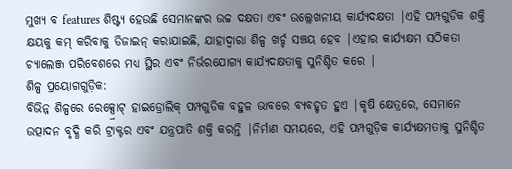ମୁଖ୍ୟ ବ features ଶିଷ୍ଟ୍ୟ ହେଉଛି ସେମାନଙ୍କର ଉଚ୍ଚ ଦକ୍ଷତା ଏବଂ ଉଲ୍ଲେଖନୀୟ କାର୍ଯ୍ୟଦକ୍ଷତା |ଏହି ପମ୍ପଗୁଡିକ ଶକ୍ତି କ୍ଷୟକୁ କମ୍ କରିବାକୁ ଡିଜାଇନ୍ କରାଯାଇଛି, ଯାହାଦ୍ୱାରା ଶିଳ୍ପ ଖର୍ଚ୍ଚ ସଞ୍ଚୟ ହେବ |ଏହାର କାର୍ଯ୍ୟକ୍ଷମ ସଠିକତା ଚ୍ୟାଲେଞ୍ଜ ପରିବେଶରେ ମଧ୍ୟ ସ୍ଥିର ଏବଂ ନିର୍ଭରଯୋଗ୍ୟ କାର୍ଯ୍ୟଦକ୍ଷତାକୁ ସୁନିଶ୍ଚିତ କରେ |
ଶିଳ୍ପ ପ୍ରୟୋଗଗୁଡ଼ିକ:
ବିଭିନ୍ନ ଶିଳ୍ପରେ ରେକ୍ସ୍ରୋଟ୍ ହାଇଡ୍ରୋଲିକ୍ ପମ୍ପଗୁଡିକ ବହୁଳ ଭାବରେ ବ୍ୟବହୃତ ହୁଏ |କୃଷି କ୍ଷେତ୍ରରେ, ସେମାନେ ଉତ୍ପାଦନ ବୃଦ୍ଧି କରି ଟ୍ରାକ୍ଟର ଏବଂ ଯନ୍ତ୍ରପାତି ଶକ୍ତି କରନ୍ତି |ନିର୍ମାଣ ସମୟରେ, ଏହି ପମ୍ପଗୁଡ଼ିକ କାର୍ଯ୍ୟକ୍ଷମତାକୁ ସୁନିଶ୍ଚିତ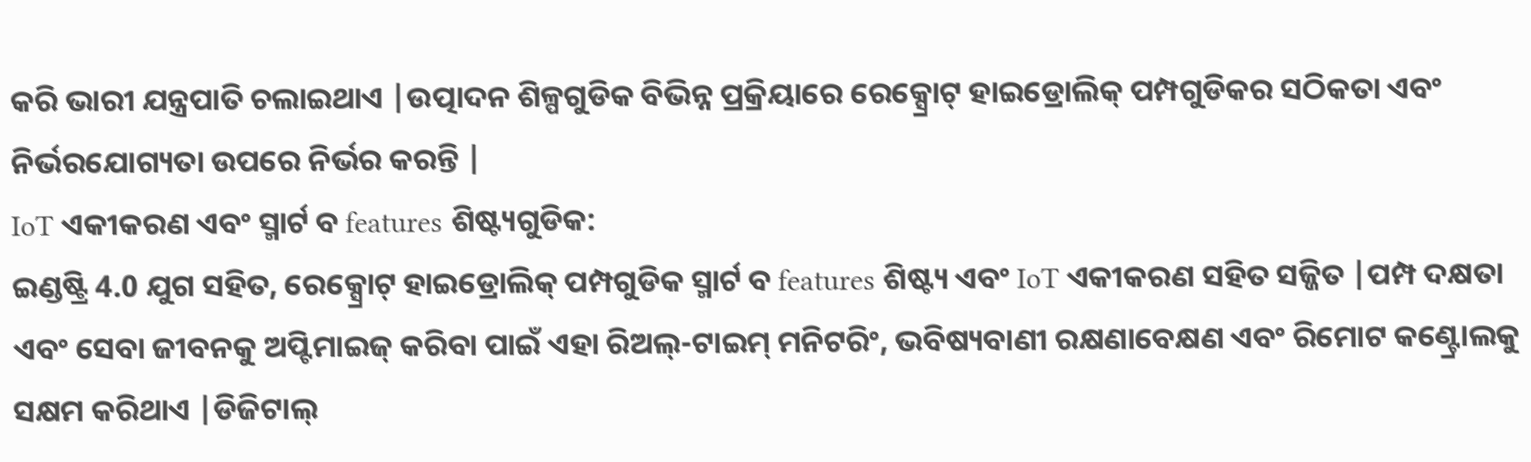କରି ଭାରୀ ଯନ୍ତ୍ରପାତି ଚଲାଇଥାଏ |ଉତ୍ପାଦନ ଶିଳ୍ପଗୁଡିକ ବିଭିନ୍ନ ପ୍ରକ୍ରିୟାରେ ରେକ୍ସ୍ରୋଟ୍ ହାଇଡ୍ରୋଲିକ୍ ପମ୍ପଗୁଡିକର ସଠିକତା ଏବଂ ନିର୍ଭରଯୋଗ୍ୟତା ଉପରେ ନିର୍ଭର କରନ୍ତି |
IoT ଏକୀକରଣ ଏବଂ ସ୍ମାର୍ଟ ବ features ଶିଷ୍ଟ୍ୟଗୁଡିକ:
ଇଣ୍ଡଷ୍ଟ୍ରି 4.0 ଯୁଗ ସହିତ, ରେକ୍ସ୍ରୋଟ୍ ହାଇଡ୍ରୋଲିକ୍ ପମ୍ପଗୁଡିକ ସ୍ମାର୍ଟ ବ features ଶିଷ୍ଟ୍ୟ ଏବଂ IoT ଏକୀକରଣ ସହିତ ସଜ୍ଜିତ |ପମ୍ପ ଦକ୍ଷତା ଏବଂ ସେବା ଜୀବନକୁ ଅପ୍ଟିମାଇଜ୍ କରିବା ପାଇଁ ଏହା ରିଅଲ୍-ଟାଇମ୍ ମନିଟରିଂ, ଭବିଷ୍ୟବାଣୀ ରକ୍ଷଣାବେକ୍ଷଣ ଏବଂ ରିମୋଟ କଣ୍ଟ୍ରୋଲକୁ ସକ୍ଷମ କରିଥାଏ |ଡିଜିଟାଲ୍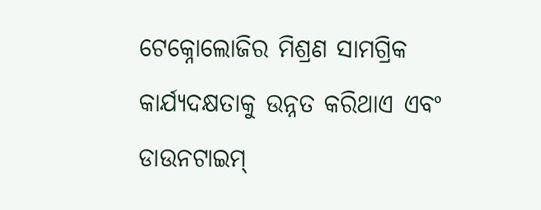ଟେକ୍ନୋଲୋଜିର ମିଶ୍ରଣ ସାମଗ୍ରିକ କାର୍ଯ୍ୟଦକ୍ଷତାକୁ ଉନ୍ନତ କରିଥାଏ ଏବଂ ଡାଉନଟାଇମ୍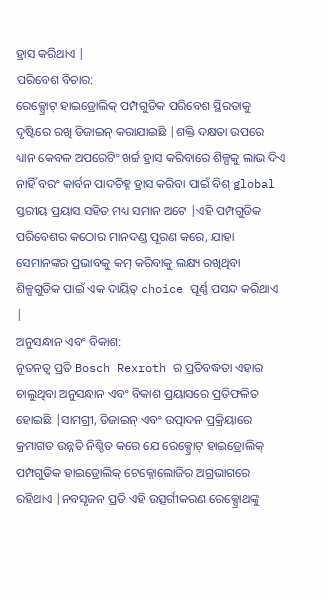ହ୍ରାସ କରିଥାଏ |
ପରିବେଶ ବିଚାର:
ରେକ୍ସ୍ରୋଟ୍ ହାଇଡ୍ରୋଲିକ୍ ପମ୍ପଗୁଡିକ ପରିବେଶ ସ୍ଥିରତାକୁ ଦୃଷ୍ଟିରେ ରଖି ଡିଜାଇନ୍ କରାଯାଇଛି |ଶକ୍ତି ଦକ୍ଷତା ଉପରେ ଧ୍ୟାନ କେବଳ ଅପରେଟିଂ ଖର୍ଚ୍ଚ ହ୍ରାସ କରିବାରେ ଶିଳ୍ପକୁ ଲାଭ ଦିଏ ନାହିଁ ବରଂ କାର୍ବନ ପାଦଚିହ୍ନ ହ୍ରାସ କରିବା ପାଇଁ ବିଶ୍ global ସ୍ତରୀୟ ପ୍ରୟାସ ସହିତ ମଧ୍ୟ ସମାନ ଅଟେ |ଏହି ପମ୍ପଗୁଡିକ ପରିବେଶର କଠୋର ମାନଦଣ୍ଡ ପୂରଣ କରେ, ଯାହା ସେମାନଙ୍କର ପ୍ରଭାବକୁ କମ୍ କରିବାକୁ ଲକ୍ଷ୍ୟ ରଖିଥିବା ଶିଳ୍ପଗୁଡିକ ପାଇଁ ଏକ ଦାୟିତ୍ choice ପୂର୍ଣ୍ଣ ପସନ୍ଦ କରିଥାଏ |
ଅନୁସନ୍ଧାନ ଏବଂ ବିକାଶ:
ନୂତନତ୍ୱ ପ୍ରତି Bosch Rexroth ର ପ୍ରତିବଦ୍ଧତା ଏହାର ଚାଲୁଥିବା ଅନୁସନ୍ଧାନ ଏବଂ ବିକାଶ ପ୍ରୟାସରେ ପ୍ରତିଫଳିତ ହୋଇଛି |ସାମଗ୍ରୀ, ଡିଜାଇନ୍ ଏବଂ ଉତ୍ପାଦନ ପ୍ରକ୍ରିୟାରେ କ୍ରମାଗତ ଉନ୍ନତି ନିଶ୍ଚିତ କରେ ଯେ ରେକ୍ସ୍ରୋଟ୍ ହାଇଡ୍ରୋଲିକ୍ ପମ୍ପଗୁଡିକ ହାଇଡ୍ରୋଲିକ୍ ଟେକ୍ନୋଲୋଜିର ଅଗ୍ରଭାଗରେ ରହିଥାଏ |ନବସୃଜନ ପ୍ରତି ଏହି ଉତ୍ସର୍ଗୀକରଣ ରେକ୍ସ୍ରୋଥଙ୍କୁ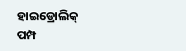ହାଇଡ୍ରୋଲିକ୍ ପମ୍ପ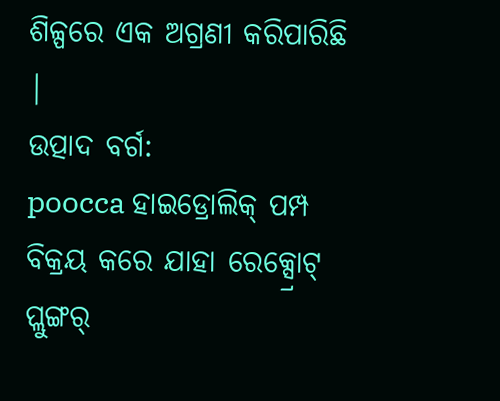ଶିଳ୍ପରେ ଏକ ଅଗ୍ରଣୀ କରିପାରିଛି |
ଉତ୍ପାଦ ବର୍ଗ:
poocca ହାଇଡ୍ରୋଲିକ୍ ପମ୍ପ ବିକ୍ରୟ କରେ ଯାହା ରେକ୍ସ୍ରୋଟ୍ ପ୍ଲୁଙ୍ଗର୍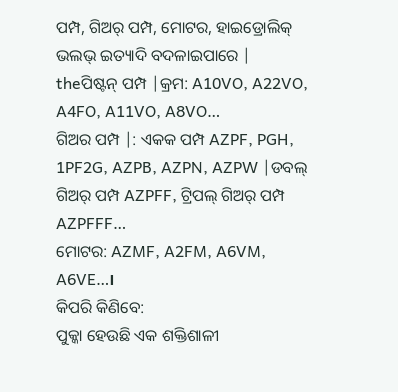ପମ୍ପ, ଗିଅର୍ ପମ୍ପ, ମୋଟର, ହାଇଡ୍ରୋଲିକ୍ ଭଲଭ୍ ଇତ୍ୟାଦି ବଦଳାଇପାରେ |
theପିଷ୍ଟନ୍ ପମ୍ପ |କ୍ରମ: A10VO, A22VO, A4FO, A11VO, A8VO…
ଗିଅର ପମ୍ପ |: ଏକକ ପମ୍ପ AZPF, PGH, 1PF2G, AZPB, AZPN, AZPW |ଡବଲ୍ ଗିଅର୍ ପମ୍ପ AZPFF, ଟ୍ରିପଲ୍ ଗିଅର୍ ପମ୍ପ AZPFFF…
ମୋଟର: AZMF, A2FM, A6VM, A6VE…।
କିପରି କିଣିବେ:
ପୁକ୍କା ହେଉଛି ଏକ ଶକ୍ତିଶାଳୀ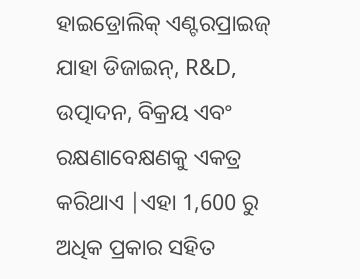ହାଇଡ୍ରୋଲିକ୍ ଏଣ୍ଟରପ୍ରାଇଜ୍ ଯାହା ଡିଜାଇନ୍, R&D, ଉତ୍ପାଦନ, ବିକ୍ରୟ ଏବଂ ରକ୍ଷଣାବେକ୍ଷଣକୁ ଏକତ୍ର କରିଥାଏ |ଏହା 1,600 ରୁ ଅଧିକ ପ୍ରକାର ସହିତ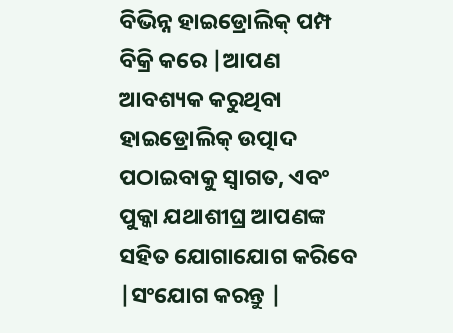ବିଭିନ୍ନ ହାଇଡ୍ରୋଲିକ୍ ପମ୍ପ ବିକ୍ରି କରେ |ଆପଣ ଆବଶ୍ୟକ କରୁଥିବା ହାଇଡ୍ରୋଲିକ୍ ଉତ୍ପାଦ ପଠାଇବାକୁ ସ୍ୱାଗତ, ଏବଂ ପୁକ୍କା ଯଥାଶୀଘ୍ର ଆପଣଙ୍କ ସହିତ ଯୋଗାଯୋଗ କରିବେ |ସଂଯୋଗ କରନ୍ତୁ |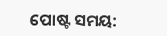ପୋଷ୍ଟ ସମୟ: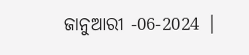ଜାନୁଆରୀ -06-2024 |